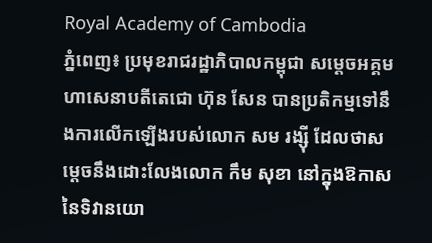Royal Academy of Cambodia
ភ្នំពេញ៖ ប្រមុខរាជរដ្ឋាភិបាលកម្ពុជា សម្ដេចអគ្គមហាសេនាបតីតេជោ ហ៊ុន សែន បានប្រតិកម្មទៅនឹងការលើកឡើងរបស់លោក សម រង្ស៊ី ដែលថាសម្ដេចនឹងដោះលែងលោក កឹម សុខា នៅក្នុងឱកាសនៃទិវានយោ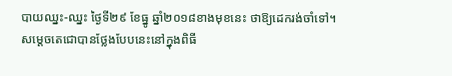បាយឈ្នះ-ឈ្នះ ថ្ងៃទី២៩ ខែធ្នូ ឆ្នាំ២០១៨ខាងមុខនេះ ថាឱ្យដេករង់ចាំទៅ។
សម្ដេចតេជោបានថ្លែងបែបនេះនៅក្នុងពិធី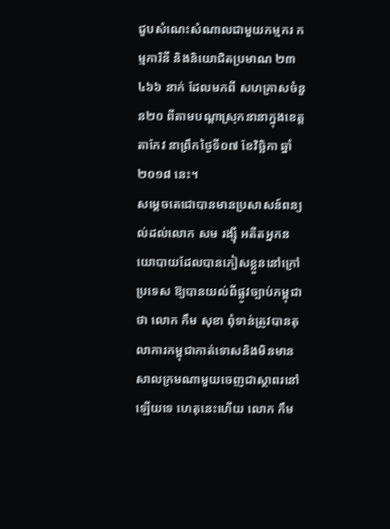ជួបសំណេះសំណាលជាមួយកម្មករ កម្មការិនី និងនិយោជិតប្រមាណ ២៣ ៤៦៦ នាក់ ដែលមកពី សហគ្រាសចំនួន២០ ពីតាមបណ្ដាស្រុកនានាក្នុងខេត្តតាកែវ នាព្រឹកថ្ងៃទី០៧ ខែវិច្ឆិកា ឆ្នាំ២០១៨ នេះ។
សម្ដេចតេជោបានមានប្រសាសន៍ពន្យល់ដល់លោក សម រង្ស៊ី អតីតអ្នកនយោបាយដែលបានភៀសខ្លួននៅក្រៅប្រទេស ឱ្យបានយល់ពីផ្លូវច្បាប់កម្ពុជាថា លោក កឹម សុខា ពុំទាន់ត្រូវបានតុលាការកម្ពុជាកាត់ទោសនិងមិនមានសាលក្រមណាមួយចេញជាស្ថាពរនៅឡើយទេ ហេតុនេះហើយ លោក កឹម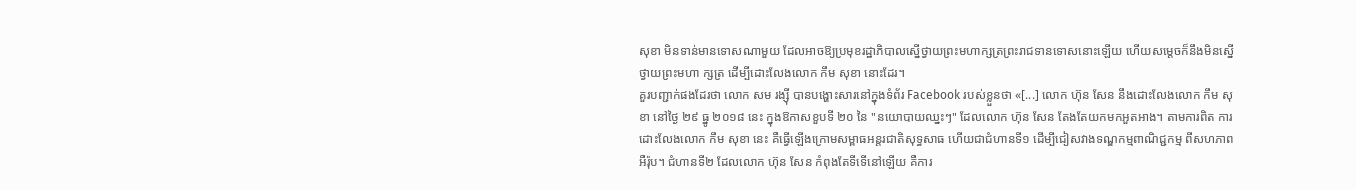សុខា មិនទាន់មានទោសណាមួយ ដែលអាចឱ្យប្រមុខរដ្ឋាភិបាលស្នើថ្វាយព្រះមហាក្សត្រព្រះរាជទានទោសនោះឡើយ ហើយសម្ដេចក៏នឹងមិនស្នើថ្វាយព្រះមហា ក្សត្រ ដើម្បីដោះលែងលោក កឹម សុខា នោះដែរ។
គួរបញ្ជាក់ផងដែរថា លោក សម រង្ស៊ី បានបង្ហោះសារនៅក្នុងទំព័រ Facebook របស់ខ្លួនថា «[...] លោក ហ៊ុន សែន នឹងដោះលែងលោក កឹម សុខា នៅថ្ងៃ ២៩ ធ្នូ ២០១៨ នេះ ក្នុងឱកាសខួបទី ២០ នៃ "នយោបាយឈ្នះៗ" ដែលលោក ហ៊ុន សែន តែងតែយកមកអួតអាង។ តាមការពិត ការដោះលែងលោក កឹម សុខា នេះ គឺធ្វើឡើងក្រោមសម្ពាធអន្តរជាតិសុទ្ធសាធ ហើយជាជំហានទី១ ដើម្បីជៀសវាងទណ្ឌកម្មពាណិជ្ជកម្ម ពីសហភាពអឺរ៉ុប។ ជំហានទី២ ដែលលោក ហ៊ុន សែន កំពុងតែទីទើនៅឡើយ គឺការ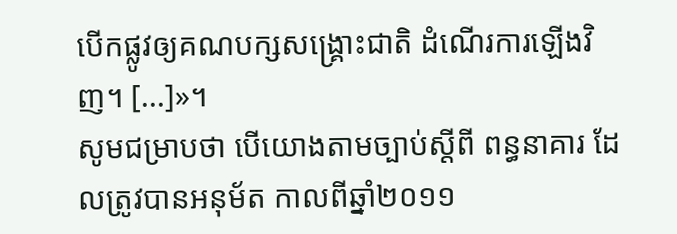បើកផ្លូវឲ្យគណបក្សសង្គ្រោះជាតិ ដំណើរការឡើងវិញ។ [...]»។
សូមជម្រាបថា បើយោងតាមច្បាប់ស្ដីពី ពន្ធនាគារ ដែលត្រូវបានអនុម័ត កាលពីឆ្នាំ២០១១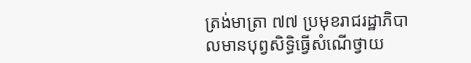ត្រង់មាត្រា ៧៧ ប្រមុខរាជរដ្ឋាភិបាលមានបុព្វសិទ្ធិធ្វើសំណើថ្វាយ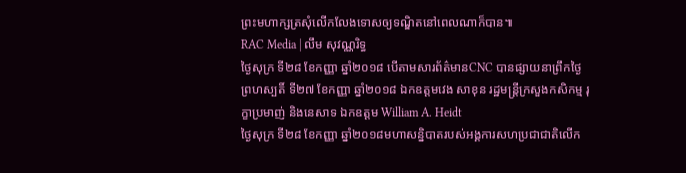ព្រះមហាក្សត្រសុំលើកលែងទោសឲ្យទណ្ឌិតនៅពេលណាក៏បាន៕
RAC Media | លឹម សុវណ្ណរិទ្ធ
ថ្ងៃសុក្រ ទី២៨ ខែកញ្ញា ឆ្នាំ២០១៨ បើតាមសារព័ត៌មានCNC បានផ្សាយនាព្រឹកថ្ងៃព្រហស្បតិ៍ ទី២៧ ខែកញ្ញា ឆ្នាំ២០១៨ ឯកឧត្តមវេង សាខុន រដ្ឋមន្រ្តីក្រសួងកសិកម្ម រុក្ខាប្រមាញ់ និងនេសាទ ឯកឧត្តម William A. Heidt
ថ្ងៃសុក្រ ទី២៨ ខែកញ្ញា ឆ្នាំ២០១៨មហាសន្និបាតរបស់អង្គការសហប្រជាជាតិលើក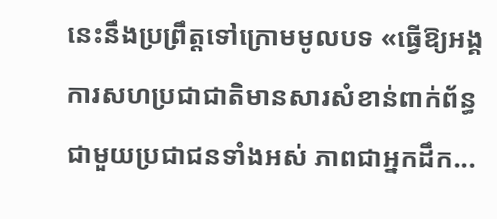នេះនឹងប្រព្រឹត្តទៅក្រោមមូលបទ «ធ្វើឱ្យអង្គការសហប្រជាជាតិមានសារសំខាន់ពាក់ព័ន្ធជាមួយប្រជាជនទាំងអស់ ភាពជាអ្នកដឹក...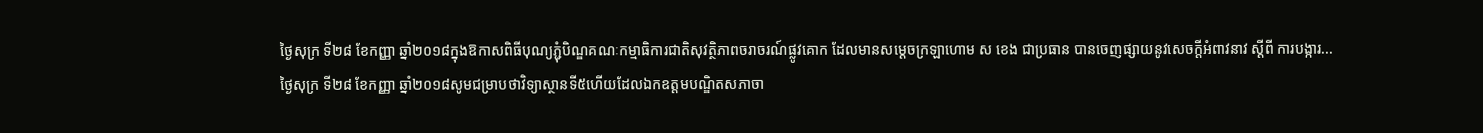ថ្ងៃសុក្រ ទី២៨ ខែកញ្ញា ឆ្នាំ២០១៨ក្នុងឱកាសពិធីបុណ្យភ្ជុំបិណ្ឌគណៈកម្មាធិការជាតិសុវត្ថិភាពចរាចរណ៍ផ្លូវគោក ដែលមានសម្តេចក្រឡាហោម ស ខេង ជាប្រធាន បានចេញផ្សាយនូវសេចក្តីអំពាវនាវ ស្តីពី ការបង្ការ...
ថ្ងៃសុក្រ ទី២៨ ខែកញ្ញា ឆ្នាំ២០១៨សូមជម្រាបថាវិទ្យាស្ថានទី៥ហើយដែលឯកឧត្ដមបណ្ឌិតសភាចា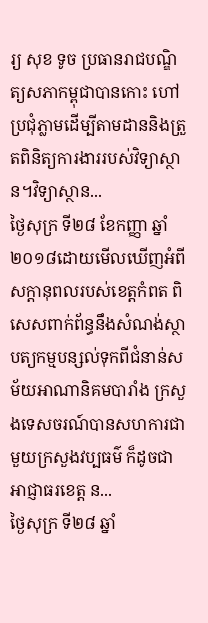រ្យ សុខ ទូច ប្រធានរាជបណ្ឌិត្យសភាកម្ពុជាបានកោះ ហៅប្រជុំភ្លាមដើម្បីតាមដាននិងត្រួតពិនិត្យការងាររបស់វិទ្យាស្ថាន។វិទ្យាស្ថាន...
ថ្ងៃសុក្រ ទី២៨ ខែកញ្ញា ឆ្នាំ២០១៨ដោយមើលឃើញអំពីសក្តានុពលរបស់ខេត្តកំពត ពិសេសពាក់ព័ន្ធនឹងសំណង់ស្ថាបត្យកម្មបន្សល់ទុកពីជំនាន់សម័យអាណានិគមបារាំង ក្រសួងទេសចរណ៍បានសហការជាមួយក្រសួងវប្បធម៌ ក៏ដូចជាអាជ្ញាធរខេត្ត ន...
ថ្ងៃសុក្រ ទី២៨ ឆ្នាំ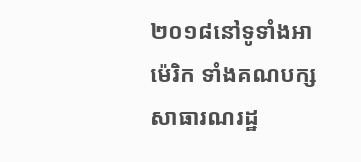២០១៨នៅទូទាំងអាម៉េរិក ទាំងគណបក្សសាធារណរដ្ឋ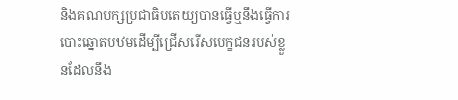និងគណបក្សប្រជាធិបតេយ្យបានធ្វើឬនឹងធ្វើការបោះឆ្នោតបឋមដើម្បីជ្រើសរើសបេក្ខជនរបស់ខ្លួនដែលនឹង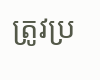ត្រូវប្រ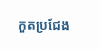កួតប្រជែង